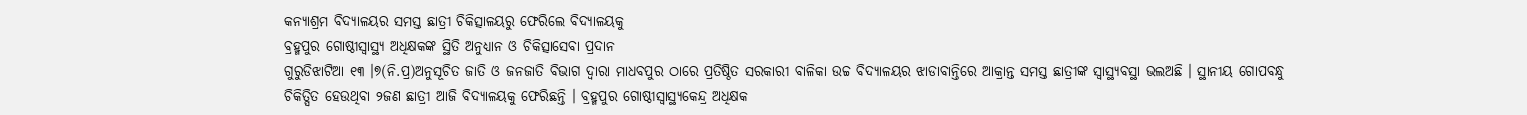କନ୍ୟାଶ୍ରମ ବିଦ୍ୟାଳୟର ସମସ୍ତ ଛାତ୍ରୀ ଚିକିତ୍ସାଳୟରୁ ଫେରିଲେ ବିଦ୍ୟାଳୟକୁ
ବ୍ରହ୍ମପୁର ଗୋଷ୍ଠୀସ୍ୱାସ୍ଥ୍ୟ ଅଧିକ୍ଷକଙ୍କ ସ୍ଥିତି ଅନୁଧ୍ୟାନ ଓ ଚିକିତ୍ସାସେବା ପ୍ରଦାନ
ଗୁରୁଡିଝାଟିଆ ୧୩ ।୭(ନି.ପ୍ର)ଅନୁସୂଚିତ ଜାତି ଓ ଜନଜାତି ବିଭାଗ ଦ୍ୱାରା ମାଧବପୁର ଠାରେ ପ୍ରତିଷ୍ଠିତ ସରକାରୀ ବାଳିକା ଉଚ୍ଚ ବିଦ୍ୟାଳୟର ଝାଡାବାନ୍ତିରେ ଆକ୍ରାନ୍ତ ସମସ୍ତ ଛାତ୍ରୀଙ୍କ ସ୍ୱାସ୍ଥ୍ୟବସ୍ଥା ଭଲଅଛି । ସ୍ଥାନୀୟ ଗୋପବନ୍ଧୁ ଚିକିତ୍ସିତ ହେଉଥିବା ୨ଜଣ ଛାତ୍ରୀ ଆଜି ବିଦ୍ୟାଳୟକୁ ଫେରିଛନ୍ତି । ବ୍ରହ୍ମପୁର ଗୋଷ୍ଠୀସ୍ୱାସ୍ଥ୍ୟକେନ୍ଦ୍ର ଅଧିକ୍ଷକ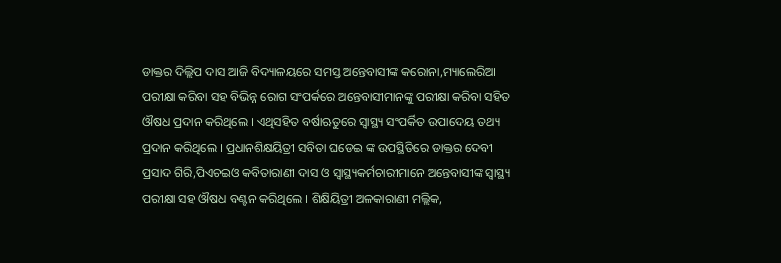ଡାକ୍ତର ଦିଲ୍ଲିପ ଦାସ ଆଜି ବିଦ୍ୟାଳୟରେ ସମସ୍ତ ଅନ୍ତେବାସୀଙ୍କ କରୋନା,ମ୍ୟାଲେରିଆ ପରୀକ୍ଷା କରିବା ସହ ବିଭିନ୍ନ ରୋଗ ସଂପର୍କରେ ଅନ୍ତେବାସୀମାନଙ୍କୁ ପରୀକ୍ଷା କରିବା ସହିତ ଔଷଧ ପ୍ରଦାନ କରିଥିଲେ । ଏଥିସହିତ ବର୍ଷାଋତୁରେ ସ୍ୱାସ୍ଥ୍ୟ ସଂପର୍କିତ ଉପାଦେୟ ତଥ୍ୟ ପ୍ରଦାନ କରିଥିଲେ । ପ୍ରଧାନଶିକ୍ଷୟିତ୍ରୀ ସବିତା ଘଡେଇ ଙ୍କ ଉପସ୍ଥିତିରେ ଡାକ୍ତର ଦେବୀ ପ୍ରସାଦ ଗିରି,ପିଏଚଇଓ କବିତାରାଣୀ ଦାସ ଓ ସ୍ୱାସ୍ଥ୍ୟକର୍ମଚାରୀମାନେ ଅନ୍ତେବାସୀଙ୍କ ସ୍ୱାସ୍ଥ୍ୟ ପରୀକ୍ଷା ସହ ଔଷଧ ବଣ୍ଟନ କରିଥିଲେ । ଶିକ୍ଷିୟିତ୍ରୀ ଅଳକାରାଣୀ ମଲ୍ଲିକ,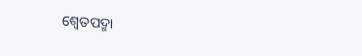ଶ୍ୱେତପଦ୍ମା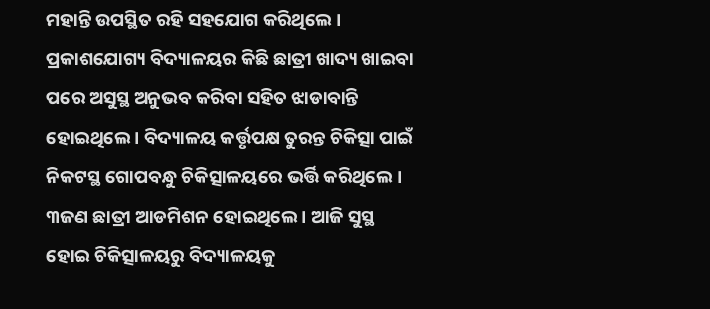ମହାନ୍ତି ଉପସ୍ଥିତ ରହି ସହଯୋଗ କରିଥିଲେ । ପ୍ରକାଶଯୋଗ୍ୟ ବିଦ୍ୟାଳୟର କିଛି ଛାତ୍ରୀ ଖାଦ୍ୟ ଖାଇବା ପରେ ଅସୁସ୍ଥ ଅନୁଭବ କରିବା ସହିତ ଝାଡାବାନ୍ତି ହୋଇଥିଲେ । ବିଦ୍ୟାଳୟ କର୍ତ୍ତୃପକ୍ଷ ତୁରନ୍ତ ଚିକିତ୍ସା ପାଇଁ ନିକଟସ୍ଥ ଗୋପବନ୍ଧୁ ଚିକିତ୍ସାଳୟରେ ଭର୍ତ୍ତି କରିଥିଲେ । ୩ଜଣ ଛାତ୍ରୀ ଆଡମିଶନ ହୋଇଥିଲେ । ଆଜି ସୁସ୍ଥ ହୋଇ ଚିକିତ୍ସାଳୟରୁ ବିଦ୍ୟାଳୟକୁ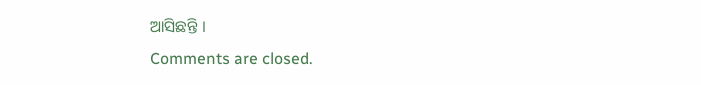ଆସିଛନ୍ତି ।
Comments are closed.